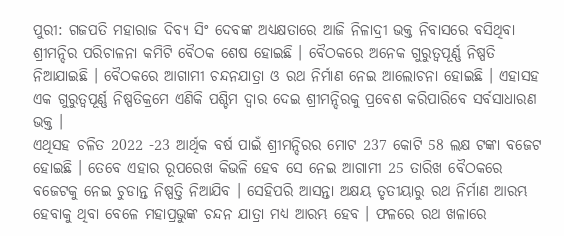ପୁରୀ: ଗଜପତି ମହାରାଜ ଦିବ୍ୟ ସିଂ ଦେବଙ୍କ ଅଧ୍ୟକ୍ଷତାରେ ଆଜି ନିଳାଦ୍ରୀ ଭକ୍ତ ନିବାସରେ ବସିଥିବା ଶ୍ରୀମନ୍ଦିର ପରିଚାଳନା କମିଟି ବୈଠକ ଶେଷ ହୋଇଛି । ବୈଠକରେ ଅନେକ ଗୁରୁତ୍ବପୂର୍ଣ୍ଣ ନିଷ୍ପତି ନିଆଯାଇଛି । ବୈଠକରେ ଆଗାମୀ ଚନ୍ଦନଯାତ୍ରା ଓ ରଥ ନିର୍ମାଣ ନେଇ ଆଲୋଚନା ହୋଇଛି । ଏହାସହ ଏକ ଗୁରୁତ୍ବପୂର୍ଣ୍ଣ ନିଷ୍ପତିକ୍ରମେ ଏଣିକି ପଶ୍ଚିମ ଦ୍ବାର ଦେଇ ଶ୍ରୀମନ୍ଦିରକୁ ପ୍ରବେଶ କରିପାରିବେ ସର୍ବସାଧାରଣ ଭକ୍ତ ।
ଏଥିସହ ଚଳିତ 2022 -23 ଆର୍ଥିକ ବର୍ଷ ପାଇଁ ଶ୍ରୀମନ୍ଦିରର ମୋଟ 237 କୋଟି 58 ଲକ୍ଷ ଟଙ୍କା ବଜେଟ ହୋଇଛି । ତେବେ ଏହାର ରୂପରେଖ କିଭଳି ହେବ ସେ ନେଇ ଆଗାମୀ 25 ତାରିଖ ବୈଠକରେ ବଜେଟକୁ ନେଇ ଚୁଡାନ୍ତ ନିଷ୍ପତ୍ତି ନିଆଯିବ । ସେହିପରି ଆସନ୍ତା ଅକ୍ଷୟ ତୃତୀୟାରୁ ରଥ ନିର୍ମାଣ ଆରମ୍ଭ ହେବାକୁ ଥିବା ବେଳେ ମହାପ୍ରଭୁଙ୍କ ଚନ୍ଦନ ଯାତ୍ରା ମଧ୍ୟ ଆରମ୍ଭ ହେବ । ଫଳରେ ରଥ ଖଳାରେ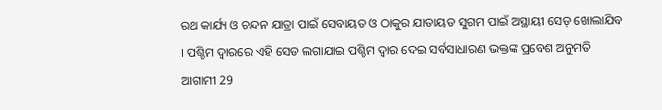ରଥ କାର୍ଯ୍ୟ ଓ ଚନ୍ଦନ ଯାତ୍ରା ପାଇଁ ସେବାୟତ ଓ ଠାକୁର ଯାତାୟତ ସୁଗମ ପାଇଁ ଅସ୍ଥାୟୀ ସେଡ୍ ଖୋଲାଯିବ । ପଶ୍ଚିମ ଦ୍ବାରରେ ଏହି ସେଡ ଲଗାଯାଇ ପଶ୍ଚିମ ଦ୍ବାର ଦେଇ ସର୍ବସାଧାରଣ ଭକ୍ତଙ୍କ ପ୍ରବେଶ ଅନୁମତି ଆଗାମୀ 29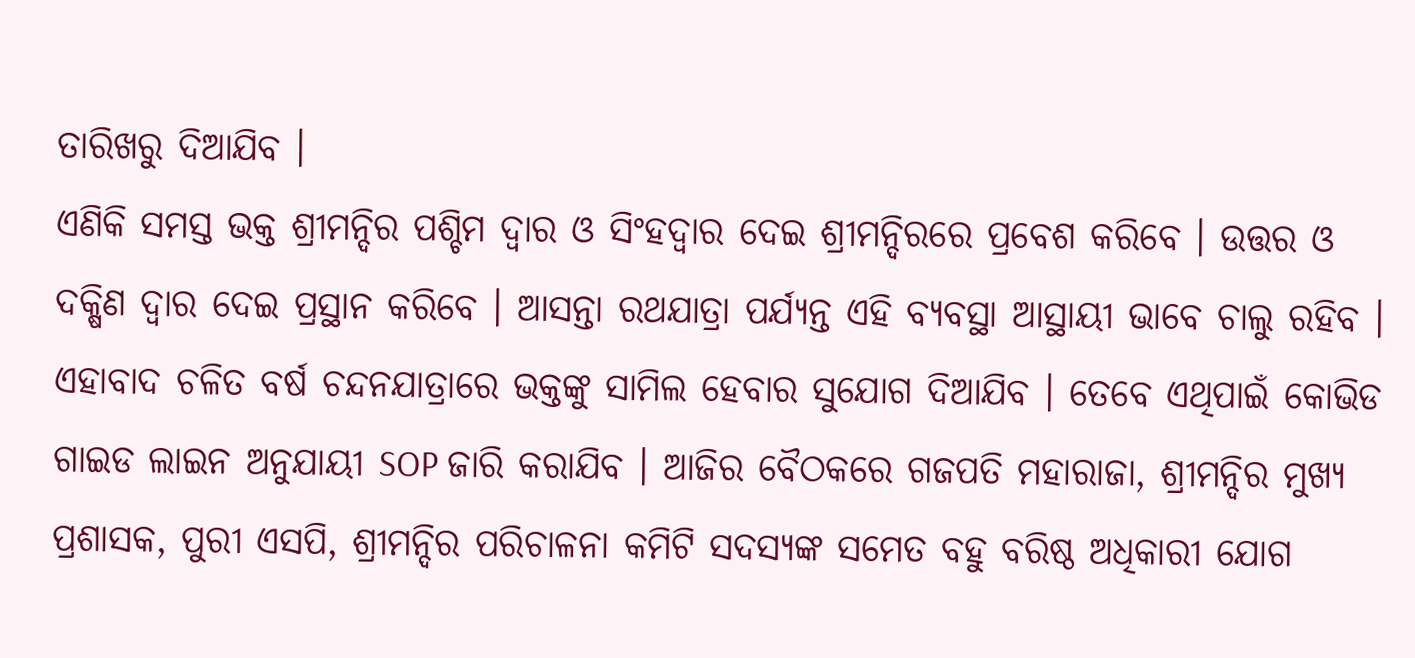ତାରିଖରୁ ଦିଆଯିବ ।
ଏଣିକି ସମସ୍ତ ଭକ୍ତ ଶ୍ରୀମନ୍ଦିର ପଶ୍ଚିମ ଦ୍ବାର ଓ ସିଂହଦ୍ବାର ଦେଇ ଶ୍ରୀମନ୍ଦିରରେ ପ୍ରବେଶ କରିବେ । ଉତ୍ତର ଓ ଦକ୍ଷିଣ ଦ୍ବାର ଦେଇ ପ୍ରସ୍ଥାନ କରିବେ । ଆସନ୍ତା ରଥଯାତ୍ରା ପର୍ଯ୍ୟନ୍ତ ଏହି ବ୍ୟବସ୍ଥା ଆସ୍ଥାୟୀ ଭାବେ ଚାଲୁ ରହିବ । ଏହାବାଦ ଚଳିତ ବର୍ଷ ଚନ୍ଦନଯାତ୍ରାରେ ଭକ୍ତଙ୍କୁ ସାମିଲ ହେବାର ସୁଯୋଗ ଦିଆଯିବ । ତେବେ ଏଥିପାଇଁ କୋଭିଡ ଗାଇଡ ଲାଇନ ଅନୁଯାୟୀ SOP ଜାରି କରାଯିବ । ଆଜିର ବୈଠକରେ ଗଜପତି ମହାରାଜା, ଶ୍ରୀମନ୍ଦିର ମୁଖ୍ୟ ପ୍ରଶାସକ, ପୁରୀ ଏସପି, ଶ୍ରୀମନ୍ଦିର ପରିଚାଳନା କମିଟି ସଦସ୍ୟଙ୍କ ସମେତ ବହୁ ବରିଷ୍ଠ ଅଧିକାରୀ ଯୋଗ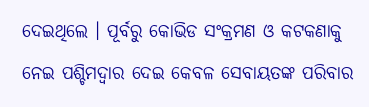ଦେଇଥିଲେ । ପୂର୍ବରୁ କୋଭିଡ ସଂକ୍ରମଣ ଓ କଟକଣାକୁ ନେଇ ପଶ୍ଚିମଦ୍ବାର ଦେଇ କେବଳ ସେବାୟତଙ୍କ ପରିବାର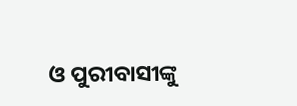ଓ ପୁରୀବାସୀଙ୍କୁ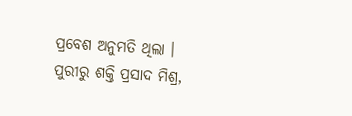ପ୍ରବେଶ ଅନୁମତି ଥିଲା ।
ପୁରୀରୁ ଶକ୍ତି ପ୍ରସାଦ ମିଶ୍ର,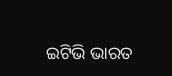ଇଟିଭି ଭାରତ